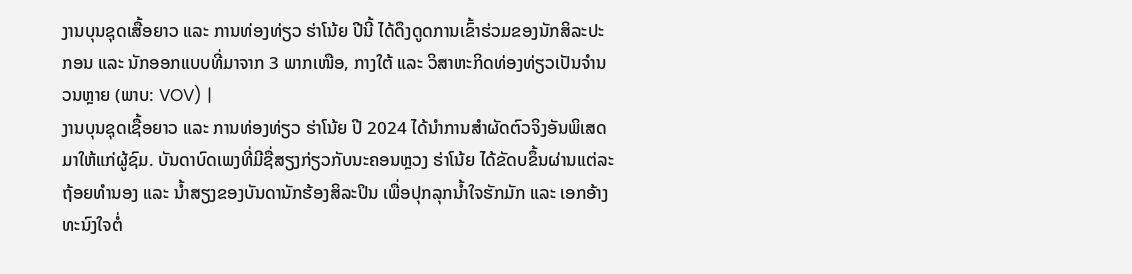ງານບຸນຊຸດເສື້ອຍາວ ແລະ ການທ່ອງທ່ຽວ ຮ່າໂນ້ຍ ປີນີ້ ໄດ້ດຶງດູດການເຂົ້າຮ່ວມຂອງນັກສິລະປະກອນ ແລະ ນັກອອກແບບທີ່ມາຈາກ 3 ພາກເໜືອ, ກາງໃຕ້ ແລະ ວິສາຫະກິດທ່ອງທ່ຽວເປັນຈຳນວນຫຼາຍ (ພາບ: VOV) |
ງານບຸນຊຸດເຊື້ອຍາວ ແລະ ການທ່ອງທ່ຽວ ຮ່າໂນ້ຍ ປີ 2024 ໄດ້ນຳການສຳຜັດຕົວຈິງອັນພິເສດມາໃຫ້ແກ່ຜູ້ຊົມ. ບັນດາບົດເພງທີ່ມີຊື່ສຽງກ່ຽວກັບນະຄອນຫຼວງ ຮ່າໂນ້ຍ ໄດ້ຂັດບຂຶ້ນຜ່ານແຕ່ລະຖ້ອຍທຳນອງ ແລະ ນ້ຳສຽງຂອງບັນດານັກຮ້ອງສິລະປິນ ເພື່ອປຸກລຸກນ້ຳໃຈຮັກມັກ ແລະ ເອກອ້າງທະນົງໃຈຕໍ່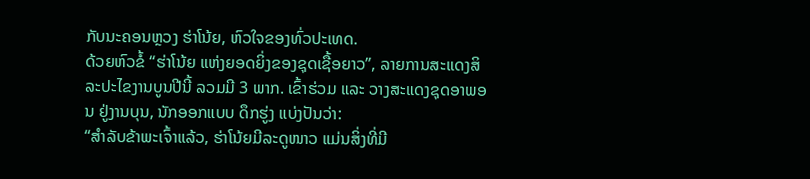ກັບນະຄອນຫຼວງ ຮ່າໂນ້ຍ, ຫົວໃຈຂອງທົ່ວປະເທດ.
ດ້ວຍຫົວຂໍ້ “ຮ່າໂນ້ຍ ແຫ່ງຍອດຍິ່ງຂອງຊຸດເຊື້ອຍາວ”, ລາຍການສະແດງສິລະປະໄຂງານບູນປີນີ້ ລວມມີ 3 ພາກ. ເຂົ້າຮ່ວມ ແລະ ວາງສະແດງຊຸດອາພອນ ຢູ່ງານບຸນ, ນັກອອກແບບ ດຶກຮູ່ງ ແບ່ງປັນວ່າ:
“ສຳລັບຂ້າພະເຈົ້າແລ້ວ, ຮ່າໂນ້ຍມີລະດູໜາວ ແມ່ນສິ່ງທີ່ມີ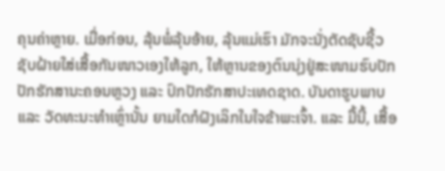ຄຸນຄ່າຫຼາຍ. ເມື່ອກ່ອນ, ລຸ້ນພໍ່ລຸ້ນອ້າຍ, ລຸ້ນແມ່ເຮົາ ມັກຈະນັ່ງຕັດຊັບຊີ້ວຊັບຝ້າຍໃສ່ເສື້ອກັນໜາວເອງໃຫ້ລູກ, ໃຫ້ຫຼານຂອງຕົນນຸ່ງຢູ່ສະໜາມຮົບປັກປັກຮັກສານະຄອນຫຼວງ ແລະ ປົກປັກຮັກສາປະເທດຊາດ. ບັນດາຮູບພາບ ແລະ ວັດທະນະທຳເຫຼົ່ານັ້ນ ຍາມໃດກໍຝັງເລິກໃນໃຈຂ້າພະເຈົ້າ. ແລະ ມື້ນີ້, ເສື້ອ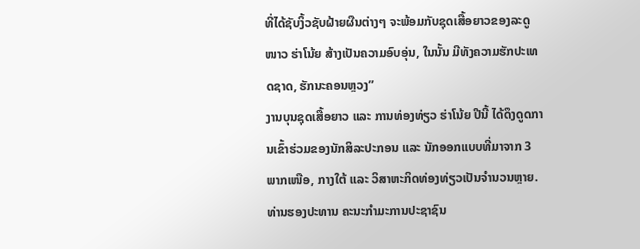ທີ່ໄດ້ຊັບງິ້ວຊັບຝ້າຍຜືນຕ່າງໆ ຈະພ້ອມກັບຊຸດເສື້ອຍາວຂອງລະດູໜາວ ຮ່າໂນ້ຍ ສ້າງເປັນຄວາມອົບອຸ່ນ, ໃນນັ້ນ ມີທັງຄວາມຮັກປະເທດຊາດ, ຮັກນະຄອນຫຼວງ”
ງານບຸນຊຸດເສື້ອຍາວ ແລະ ການທ່ອງທ່ຽວ ຮ່າໂນ້ຍ ປີນີ້ ໄດ້ດຶງດູດການເຂົ້າຮ່ວມຂອງນັກສິລະປະກອນ ແລະ ນັກອອກແບບທີ່ມາຈາກ 3 ພາກເໜືອ, ກາງໃຕ້ ແລະ ວິສາຫະກິດທ່ອງທ່ຽວເປັນຈຳນວນຫຼາຍ. ທ່ານຮອງປະທານ ຄະນະກຳມະການປະຊາຊົນ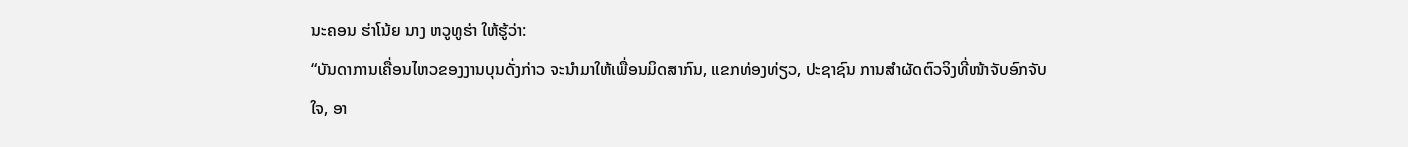ນະຄອນ ຮ່າໂນ້ຍ ນາງ ຫວູທູຮ່າ ໃຫ້ຮູ້ວ່າ:
“ບັນດາການເຄື່ອນໄຫວຂອງງານບຸນດັ່ງກ່າວ ຈະນຳມາໃຫ້ເພື່ອນມິດສາກົນ, ແຂກທ່ອງທ່ຽວ, ປະຊາຊົນ ການສຳຜັດຕົວຈິງທີ່ໜ້າຈັບອົກຈັບໃຈ, ອາ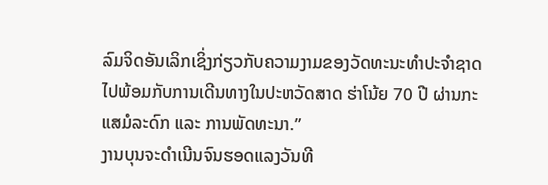ລົມຈິດອັນເລິກເຊິ່ງກ່ຽວກັບຄວາມງາມຂອງວັດທະນະທຳປະຈຳຊາດໄປພ້ອມກັບການເດີນທາງໃນປະຫວັດສາດ ຮ່າໂນ້ຍ 70 ປີ ຜ່ານກະແສມໍລະດົກ ແລະ ການພັດທະນາ.”
ງານບຸນຈະດຳເນີນຈົນຮອດແລງວັນທີ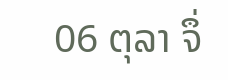06 ຕຸລາ ຈຶ່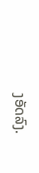ງອັດລົງ.